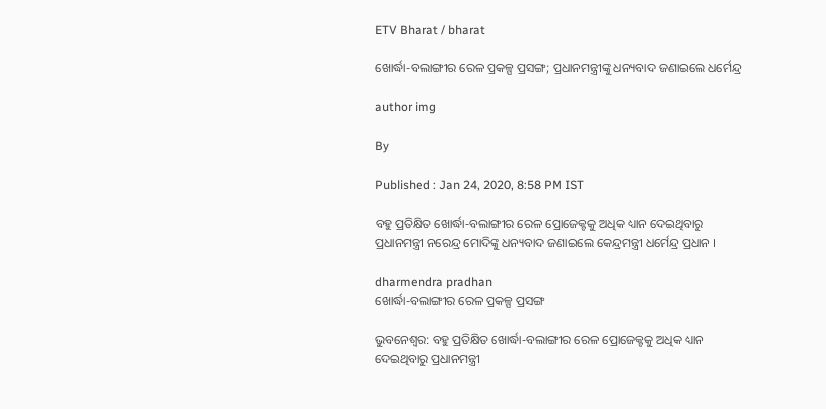ETV Bharat / bharat

ଖୋର୍ଦ୍ଧା-ବଲାଙ୍ଗୀର ରେଳ ପ୍ରକଳ୍ପ ପ୍ରସଙ୍ଗ; ପ୍ରଧାନମନ୍ତ୍ରୀଙ୍କୁ ଧନ୍ୟବାଦ ଜଣାଇଲେ ଧର୍ମେନ୍ଦ୍ର

author img

By

Published : Jan 24, 2020, 8:58 PM IST

ବହୁ ପ୍ରତିକ୍ଷିତ ଖୋର୍ଦ୍ଧା-ବଲାଙ୍ଗୀର ରେଳ ପ୍ରୋଜେକ୍ଟକୁ ଅଧିକ ଧ୍ୟାନ ଦେଇଥିବାରୁ ପ୍ରଧାନମନ୍ତ୍ରୀ ନରେନ୍ଦ୍ର ମୋଦିଙ୍କୁ ଧନ୍ୟବାଦ ଜଣାଇଲେ କେନ୍ଦ୍ରମନ୍ତ୍ରୀ ଧର୍ମେନ୍ଦ୍ର ପ୍ରଧାନ ।

dharmendra pradhan
ଖୋର୍ଦ୍ଧା-ବଲାଙ୍ଗୀର ରେଳ ପ୍ରକଳ୍ପ ପ୍ରସଙ୍ଗ

ଭୁବନେଶ୍ବର: ବହୁ ପ୍ରତିକ୍ଷିତ ଖୋର୍ଦ୍ଧା-ବଲାଙ୍ଗୀର ରେଳ ପ୍ରୋଜେକ୍ଟକୁ ଅଧିକ ଧ୍ୟାନ ଦେଇଥିବାରୁ ପ୍ରଧାନମନ୍ତ୍ରୀ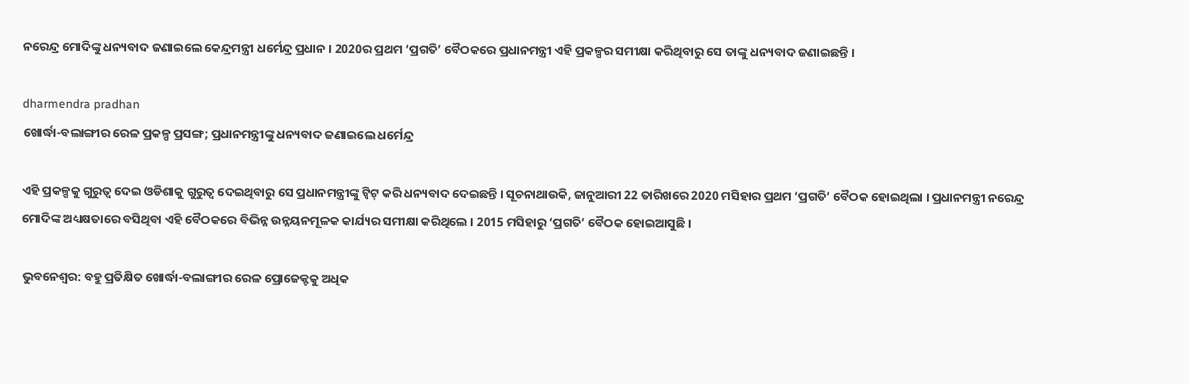ନରେନ୍ଦ୍ର ମୋଦିଙ୍କୁ ଧନ୍ୟବାଦ ଜଣାଇଲେ କେନ୍ଦ୍ରମନ୍ତ୍ରୀ ଧର୍ମେନ୍ଦ୍ର ପ୍ରଧାନ । 2020ର ପ୍ରଥମ ‘ପ୍ରଗତି’ ବୈଠକରେ ପ୍ରଧାନମନ୍ତ୍ରୀ ଏହି ପ୍ରକଳ୍ପର ସମୀକ୍ଷା କରିଥିବାରୁ ସେ ତାଙ୍କୁ ଧନ୍ୟବାଦ ଜଣାଇଛନ୍ତି ।

dharmendra pradhan
ଖୋର୍ଦ୍ଧା-ବଲାଙ୍ଗୀର ରେଳ ପ୍ରକଳ୍ପ ପ୍ରସଙ୍ଗ; ପ୍ରଧାନମନ୍ତ୍ରୀଙ୍କୁ ଧନ୍ୟବାଦ ଜଣାଇଲେ ଧର୍ମେନ୍ଦ୍ର

ଏହି ପ୍ରକଳ୍ପକୁ ଗୁରୁତ୍ବ ଦେଇ ଓଡିଶାକୁ ଗୁରୁତ୍ବ ଦେଇଥିବାରୁ ସେ ପ୍ରଧାନମନ୍ତ୍ରୀଙ୍କୁ ଟ୍ବିଟ୍‌ କରି ଧନ୍ୟବାଦ ଦେଇଛନ୍ତି । ସୂଚନାଥାଉକି, ଜାନୁଆରୀ 22 ତାରିଖରେ 2020 ମସିହାର ପ୍ରଥମ ‘ପ୍ରଗତି’ ବୈଠକ ହୋଇଥିଲା । ପ୍ରଧାନମନ୍ତ୍ରୀ ନରେନ୍ଦ୍ର ମୋଦିଙ୍କ ଅଧ୍ୟକ୍ଷତାରେ ବସିଥିବା ଏହି ବୈଠକରେ ବିଭିନ୍ନ ଉନ୍ନୟନମୂଳକ କାର୍ଯ୍ୟର ସମୀକ୍ଷା କରିଥିଲେ । 2015 ମସିହାରୁ ‘ପ୍ରଗତି’ ବୈଠକ ହୋଇଆସୁଛି ।

ଭୁବନେଶ୍ବର: ବହୁ ପ୍ରତିକ୍ଷିତ ଖୋର୍ଦ୍ଧା-ବଲାଙ୍ଗୀର ରେଳ ପ୍ରୋଜେକ୍ଟକୁ ଅଧିକ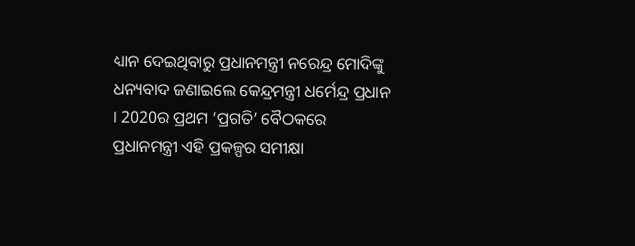ଧ୍ୟାନ ଦେଇଥିବାରୁ ପ୍ରଧାନମନ୍ତ୍ରୀ ନରେନ୍ଦ୍ର ମୋଦିଙ୍କୁ ଧନ୍ୟବାଦ ଜଣାଇଲେ କେନ୍ଦ୍ରମନ୍ତ୍ରୀ ଧର୍ମେନ୍ଦ୍ର ପ୍ରଧାନ । 2020ର ପ୍ରଥମ ‘ପ୍ରଗତି’ ବୈଠକରେ ପ୍ରଧାନମନ୍ତ୍ରୀ ଏହି ପ୍ରକଳ୍ପର ସମୀକ୍ଷା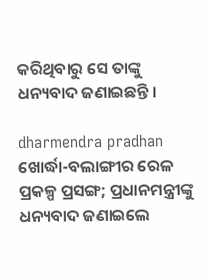କରିଥିବାରୁ ସେ ତାଙ୍କୁ ଧନ୍ୟବାଦ ଜଣାଇଛନ୍ତି ।

dharmendra pradhan
ଖୋର୍ଦ୍ଧା-ବଲାଙ୍ଗୀର ରେଳ ପ୍ରକଳ୍ପ ପ୍ରସଙ୍ଗ; ପ୍ରଧାନମନ୍ତ୍ରୀଙ୍କୁ ଧନ୍ୟବାଦ ଜଣାଇଲେ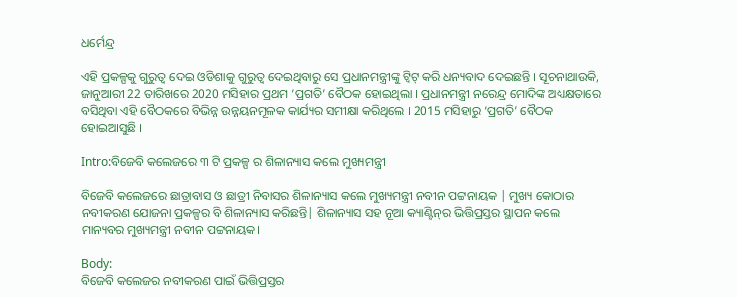ଧର୍ମେନ୍ଦ୍ର

ଏହି ପ୍ରକଳ୍ପକୁ ଗୁରୁତ୍ବ ଦେଇ ଓଡିଶାକୁ ଗୁରୁତ୍ବ ଦେଇଥିବାରୁ ସେ ପ୍ରଧାନମନ୍ତ୍ରୀଙ୍କୁ ଟ୍ବିଟ୍‌ କରି ଧନ୍ୟବାଦ ଦେଇଛନ୍ତି । ସୂଚନାଥାଉକି, ଜାନୁଆରୀ 22 ତାରିଖରେ 2020 ମସିହାର ପ୍ରଥମ ‘ପ୍ରଗତି’ ବୈଠକ ହୋଇଥିଲା । ପ୍ରଧାନମନ୍ତ୍ରୀ ନରେନ୍ଦ୍ର ମୋଦିଙ୍କ ଅଧ୍ୟକ୍ଷତାରେ ବସିଥିବା ଏହି ବୈଠକରେ ବିଭିନ୍ନ ଉନ୍ନୟନମୂଳକ କାର୍ଯ୍ୟର ସମୀକ୍ଷା କରିଥିଲେ । 2015 ମସିହାରୁ ‘ପ୍ରଗତି’ ବୈଠକ ହୋଇଆସୁଛି ।

Intro:ବିଜେବି କଲେଜରେ ୩ ଟି ପ୍ରକଳ୍ପ ର ଶିଳାନ୍ୟାସ କଲେ ମୁଖ୍ୟମନ୍ତ୍ରୀ

ବିଜେବି କଲେଜରେ ଛାତ୍ରାବାସ ଓ ଛାତ୍ରୀ ନିବାସର ଶିଳାନ୍ୟାସ କଲେ ମୁଖ୍ୟମନ୍ତ୍ରୀ ନବୀନ ପଟ୍ଟନାୟକ | ମୁଖ୍ୟ କୋଠାର ନବୀକରଣ ଯୋଜନା ପ୍ରକଳ୍ପର ବି ଶିଳାନ୍ୟାସ କରିଛନ୍ତି| ଶିଳାନ୍ୟାସ ସହ ନୂଆ କ୍ୟାଣ୍ଟିନ୍‌ର ଭିତ୍ତିପ୍ରସ୍ତର ସ୍ଥାପନ କଲେ ମାନ୍ୟବର ମୁଖ୍ୟମନ୍ତ୍ରୀ ନବୀନ ପଟ୍ଟନାୟକ।

Body:
ବିଜେବି କଲେଜର ନବୀକରଣ ପାଇଁ ଭିତ୍ତିପ୍ରସ୍ତର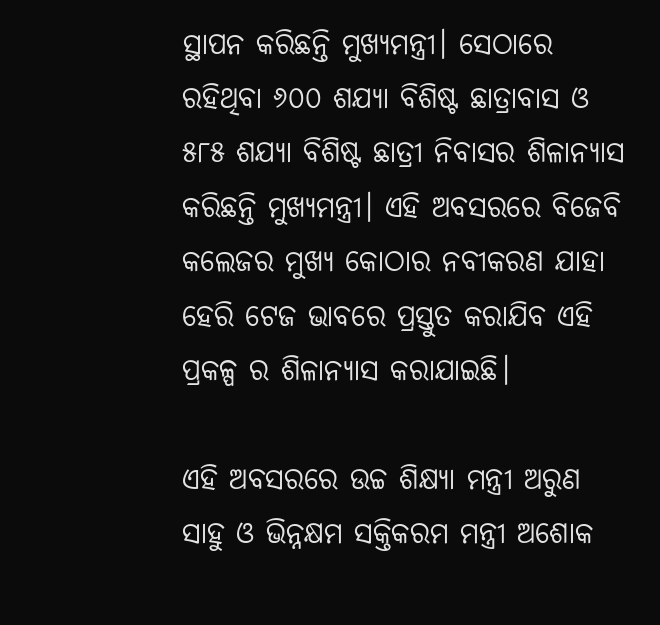ସ୍ଥାପନ କରିଛନ୍ତି ମୁଖ୍ୟମନ୍ତ୍ରୀ। ସେଠାରେ ରହିଥିବା ୬୦୦ ଶଯ୍ୟା ବିଶିଷ୍ଟ ଛାତ୍ରାବାସ ଓ ୫୮୫ ଶଯ୍ୟା ବିଶିଷ୍ଟ ଛାତ୍ରୀ ନିବାସର ଶିଳାନ୍ୟାସ କରିଛନ୍ତି ମୁଖ୍ୟମନ୍ତ୍ରୀ। ଏହି ଅବସରରେ ବିଜେବି କଲେଜର ମୁଖ୍ୟ କୋଠାର ନବୀକରଣ ଯାହା ହେରି ଟେଜ ଭାବରେ ପ୍ରସ୍ତୁତ କରାଯିବ ଏହି ପ୍ରକଳ୍ପ ର ଶିଳାନ୍ୟାସ କରାଯାଇଛି।

ଏହି ଅବସରରେ ଉଚ୍ଚ ଶିକ୍ଷ୍ୟା ମନ୍ତ୍ରୀ ଅରୁଣ ସାହୁ ଓ ଭିନ୍ନକ୍ଷମ ସକ୍ତିକରମ ମନ୍ତ୍ରୀ ଅଶୋକ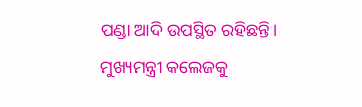ପଣ୍ଡା ଆଦି ଉପସ୍ଥିତ ରହିଛନ୍ତି। ମୁଖ୍ୟମନ୍ତ୍ରୀ କଲେଜକୁ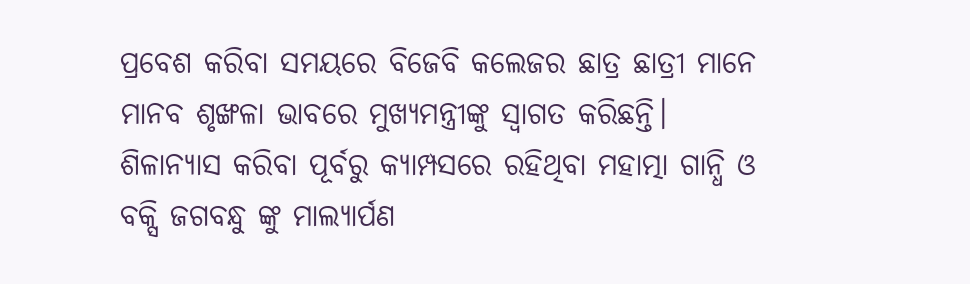ପ୍ରବେଶ କରିବା ସମୟରେ ବିଜେବି କଲେଜର ଛାତ୍ର ଛାତ୍ରୀ ମାନେ ମାନବ ଶୃଙ୍ଖଳା ଭାବରେ ମୁଖ୍ୟମନ୍ତ୍ରୀଙ୍କୁ ସ୍ବାଗତ କରିଛନ୍ତି। ଶିଳାନ୍ୟାସ କରିବା ପୂର୍ବରୁ କ୍ୟାମ୍ପସରେ ରହିଥିବା ମହାତ୍ମା ଗାନ୍ଧି ଓ ବକ୍ସି ଜଗବନ୍ଧୁ ଙ୍କୁ ମାଲ୍ୟାର୍ପଣ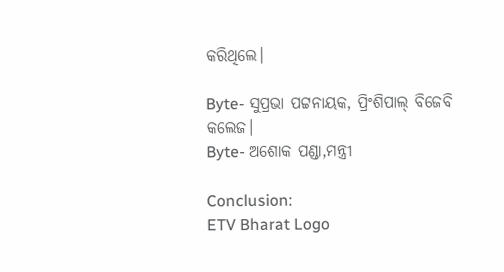କରିଥିଲେ।

Byte- ସୁପ୍ରଭା ପଟ୍ଟନାୟକ, ପ୍ରିଂଶିପାଲ୍ ବିଜେବି କଲେଜ।
Byte- ଅଶୋକ ପଣ୍ଡା,ମନ୍ତ୍ରୀ

Conclusion:
ETV Bharat Logo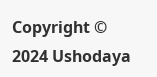Copyright © 2024 Ushodaya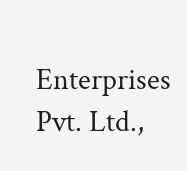Enterprises Pvt. Ltd.,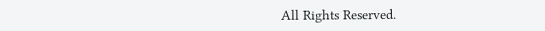All Rights Reserved.